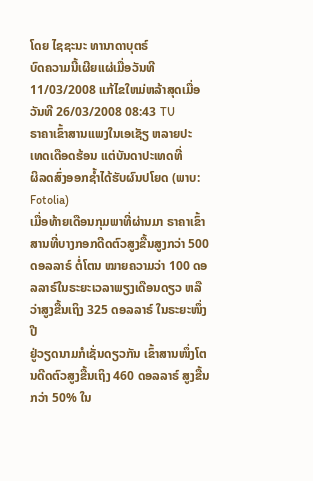ໂດຍ ໄຊຊະນະ ທານາດາບຸຕຣ໌
ບົດຄວາມນີ້ເຜີຍແຜ່ເມື່ອວັນທີ 11/03/2008 ແກ້ໄຂໃຫມ່ຫລ້າສຸດເມື່ອວັນທີ 26/03/2008 08:43 TU
ຣາຄາເຂົ້າສານແພງໃນເອເຊັຽ ຫລາຍປະ
ເທດເດືອດຮ້ອນ ແຕ່ບັນດາປະເທດທີ່
ຜິລດສົ່ງອອກຊ້ຳໄດ້ຮັບຜົນປໂຍດ (ພາບ:
Fotolia)
ເມື່ອທ້າຍເດືອນກຸມພາທີ່ຜ່ານມາ ຣາຄາເຂົ້າສານທີ່ບາງກອກດີດຕົວສູງຂື້ນສູງກວ່າ 500
ດອລລາຣ໌ ຕໍ່ໂຕນ ໝາຍຄວາມວ່າ 100 ດອລລາຣ໌ໃນຣະຍະເວລາພຽງເດືອນດຽວ ຫລື
ວ່າສູງຂື້ນເຖິງ 325 ດອລລາຣ໌ ໃນຣະຍະໜຶ່ງປີ
ຢູ່ວຽດນາມກໍເຊັ່ນດຽວກັນ ເຂົ້າສານໜຶ່ງໂຕນດີດຕົວສູງຂື້ນເຖິງ 460 ດອລລາຣ໌ ສູງຂື້ນ
ກວ່າ 50% ໃນ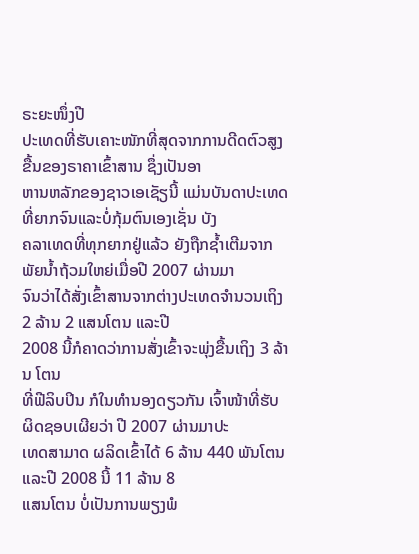ຣະຍະໜຶ່ງປີ
ປະເທດທີ່ຮັບເຄາະໜັກທີ່ສຸດຈາກການດີດຕົວສູງຂື້ນຂອງຣາຄາເຂົ້າສານ ຊຶ່ງເປັນອາ
ຫານຫລັກຂອງຊາວເອເຊັຽນີ້ ແມ່ນບັນດາປະເທດທີ່ຍາກຈົນແລະບໍ່ກຸ້ມຕົນເອງເຊັ່ນ ບັງ
ຄລາເທດທີ່ທຸກຍາກຢູ່ແລ້ວ ຍັງຖືກຊ້ຳເຕີມຈາກພັຍນ້ຳຖ້ວມໃຫຍ່ເມື່ອປີ 2007 ຜ່ານມາ
ຈົນວ່າໄດ້ສັ່ງເຂົ້າສານຈາກຕ່າງປະເທດຈຳນວນເຖິງ 2 ລ້ານ 2 ແສນໂຕນ ແລະປີ
2008 ນີ້ກໍຄາດວ່າການສັ່ງເຂົ້າຈະພຸ່ງຂື້ນເຖິງ 3 ລ້ານ ໂຕນ
ທີ່ຟີລິບປິນ ກໍໃນທຳນອງດຽວກັນ ເຈົ້າໜ້າທີ່ຮັບຜິດຊອບເຜີຍວ່າ ປີ 2007 ຜ່ານມາປະ
ເທດສາມາດ ຜລິດເຂົ້າໄດ້ 6 ລ້ານ 440 ພັນໂຕນ ແລະປີ 2008 ນີ້ 11 ລ້ານ 8
ແສນໂຕນ ບໍ່ເປັນການພຽງພໍ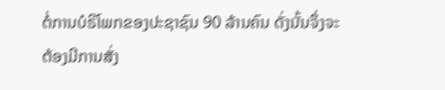ຕໍ່ການບໍຣິໂພກຂອງປະຊາຊົນ 90 ລ້ານຄົນ ດັ່ງນັ້ນຈຶ່ງຈະ
ຕ້ອງມີການສັ່ງ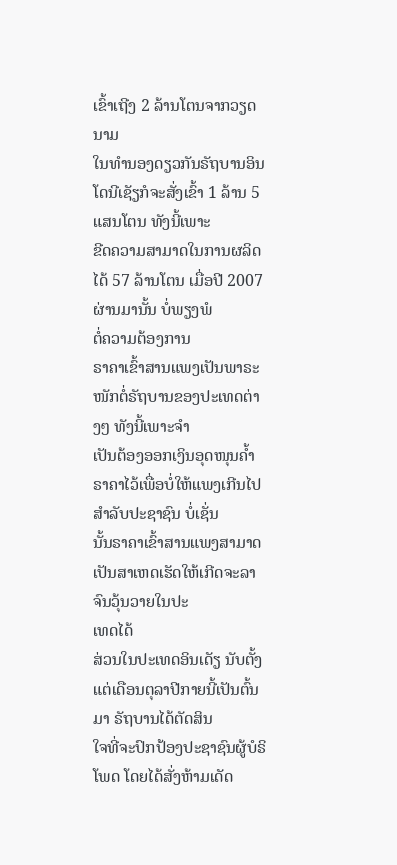ເຂົ້າເຖີງ 2 ລ້ານໂຕນຈາກວຽດນາມ
ໃນທຳນອງດຽວກັນຣັຖບານອິນໂດນີເຊັຽກໍຈະສັ່ງເຂົ້າ 1 ລ້ານ 5 ແສນໂຕນ ທັງນີ້ເພາະ
ຂີດຄວາມສາມາດໃນການຜລິດໄດ້ 57 ລ້ານໂຕນ ເມື່ອປີ 2007 ຜ່ານມານັ້ນ ບໍ່ພຽງພໍ
ຕໍ່ຄວາມຕ້ອງການ
ຣາຄາເຂົ້າສານແພງເປັນພາຣະໜັກຕໍ່ຣັຖບານຂອງປະເທດຕ່າງໆ ທັງນີ້ເພາະຈຳ
ເປັນຕ້ອງອອກເງິນອຸດໜຸນຄ້ຳຣາຄາໄວ້ເພື່ອບໍ່ໃຫ້ແພງເກີນໄປສຳລັບປະຊາຊົນ ບໍ່ເຊັ່ນ
ນັ້ນຣາຄາເຂົ້າສານແພງສາມາດເປັນສາເຫດເຮັດໃຫ້ເກີດຈະລາຈົນວຸ້ນວາຍໃນປະ
ເທດໄດ້
ສ່ວນໃນປະເທດອິນເດັຽ ນັບຕັ້ງແຕ່ເດືອນຕຸລາປີກາຍນີ້ເປັນຕົ້ນມາ ຣັຖບານໄດ້ຕັດສິນ
ໃຈທີ່ຈະປົກປ້ອງປະຊາຊົນຜູ້ບໍຣິໂພດ ໂດຍໄດ້ສັ່ງຫ້າມເດັດ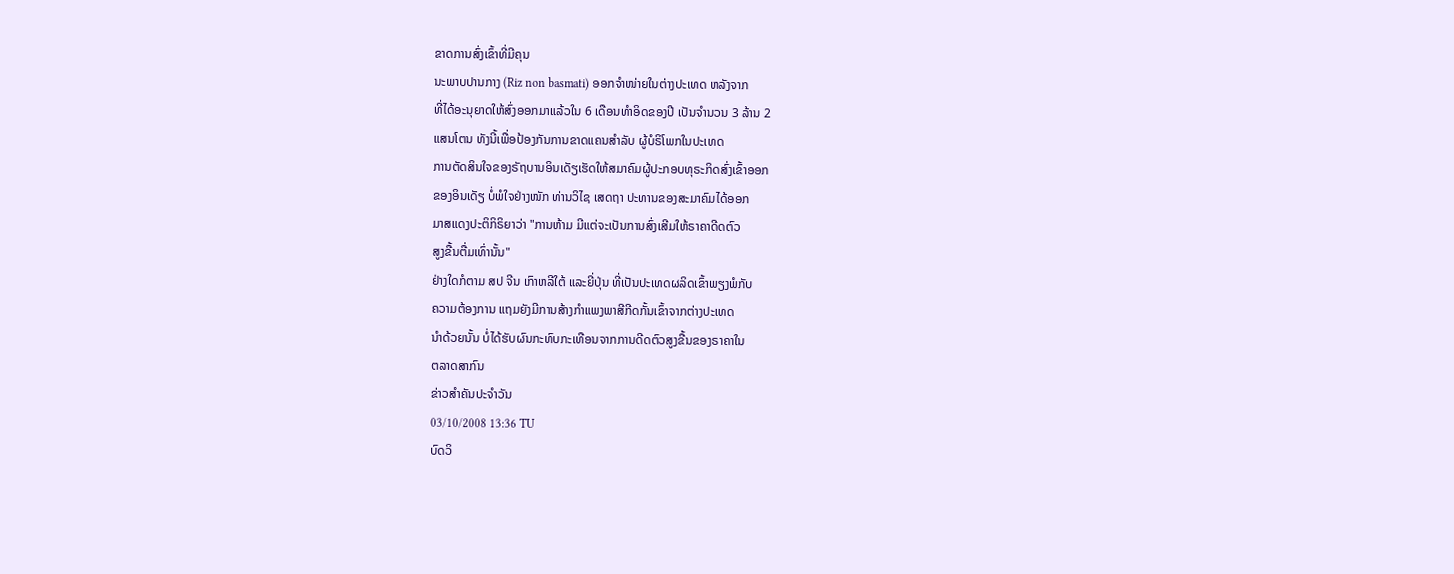ຂາດການສົ່ງເຂົ້າທີ່ມີຄຸນ
ນະພາບປານກາງ (Riz non basmati) ອອກຈຳໜ່າຍໃນຕ່າງປະເທດ ຫລັງຈາກ
ທີ່ໄດ້ອະນຸຍາດໃຫ້ສົ່ງອອກມາແລ້ວໃນ 6 ເດືອນທຳອິດຂອງປີ ເປັນຈຳນວນ 3 ລ້ານ 2
ແສນໂຕນ ທັງນີ້ເພື່ອປ້ອງກັນການຂາດແຄນສຳລັບ ຜູ້ບໍຣິໂພກໃນປະເທດ
ການຕັດສິນໃຈຂອງຣັຖບານອິນເດັຽເຮັດໃຫ້ສມາຄົມຜູ້ປະກອບທຸຣະກິດສົ່ງເຂົ້າອອກ
ຂອງອິນເດັຽ ບໍ່ພໍໃຈຢ່າງໜັກ ທ່ານວິໄຊ ເສດຖາ ປະທານຂອງສະມາຄົມໄດ້ອອກ
ມາສແດງປະຕິກິຣິຍາວ່າ "ການຫ້າມ ມີແຕ່ຈະເປັນການສົ່ງເສີມໃຫ້ຣາຄາດີດຕົວ
ສູງຂື້ນຕື່ມເທົ່ານັ້ນ"
ຢ່າງໃດກໍຕາມ ສປ ຈີນ ເກົາຫລີໃຕ້ ແລະຍີ່ປຸ່ນ ທີ່ເປັນປະເທດຜລິດເຂົ້າພຽງພໍກັບ
ຄວາມຕ້ອງການ ແຖມຍັງມີການສ້າງກຳແພງພາສີກີດກັ້ນເຂົ້າຈາກຕ່າງປະເທດ
ນຳດ້ວຍນັ້ນ ບໍ່ໄດ້ຮັບຜົນກະທົບກະເທືອນຈາກການດີດຕົວສູງຂື້ນຂອງຣາຄາໃນ
ຕລາດສາກົນ
ຂ່າວສຳຄັນປະຈຳວັນ
03/10/2008 13:36 TU
ບົດວິ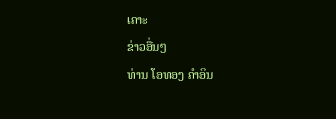ເຄາະ
ຂ່າວອື່ນໆ
ທ່ານ ໂອທອງ ຄຳອິນ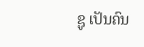ຊູ ເປັນຄົນ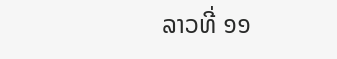ລາວທີ່ ໑໑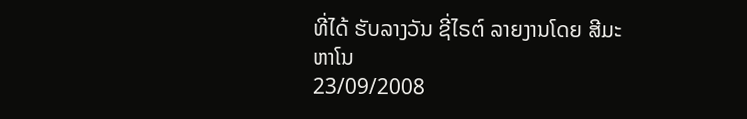ທີ່ໄດ້ ຮັບລາງວັນ ຊີ່ໄຣຕ໌ ລາຍງານໂດຍ ສີມະຫາໂນ
23/09/2008